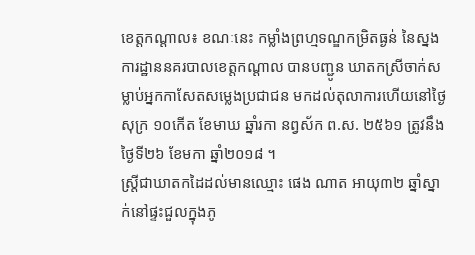ខេត្តកណ្ដាល៖ ខណៈនេះ កម្លាំងព្រហ្មទណ្ឌកម្រិតធ្ងន់ នៃស្នងការដ្ឋាននគរបាលខេត្តកណ្តាល បានបញ្ជូន ឃាតកស្រីចាក់សម្លាប់អ្នកកាសែតសម្លេងប្រជាជន មកដល់តុលាការហើយនៅថ្ងៃសុក្រ ១០កើត ខែមាឃ ឆ្នាំរកា នព្វស័ក ព.ស. ២៥៦១ ត្រូវនឹងថ្ងៃទី២៦ ខែមកា ឆ្នាំ២០១៨ ។
ស្ត្រីជាឃាតកដៃដល់មានឈ្មោះ ផេង ណាត អាយុ៣២ ឆ្នាំស្នាក់នៅផ្ទះជួលក្នុងភូ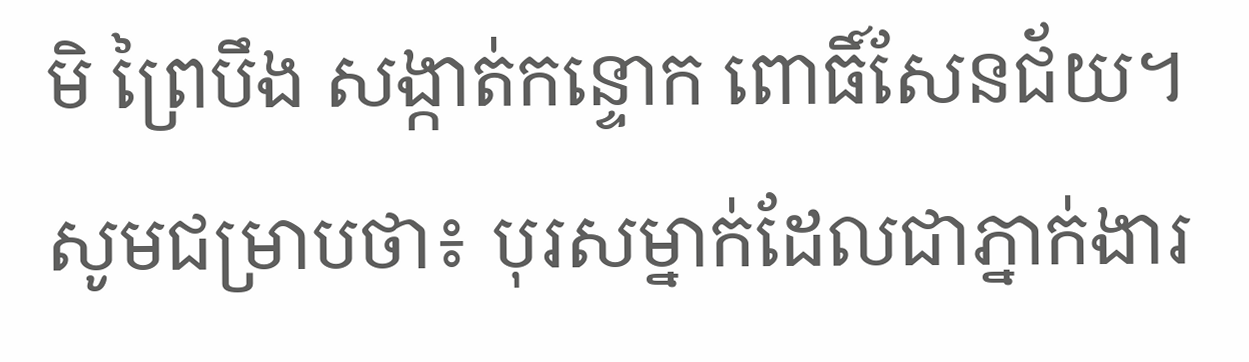មិ ព្រៃបឹង សង្កាត់កន្ទោក ពោធិ៍សែនជ័យ។
សូមជម្រាបថា៖ បុរសម្នាក់ដែលជាភ្នាក់ងារ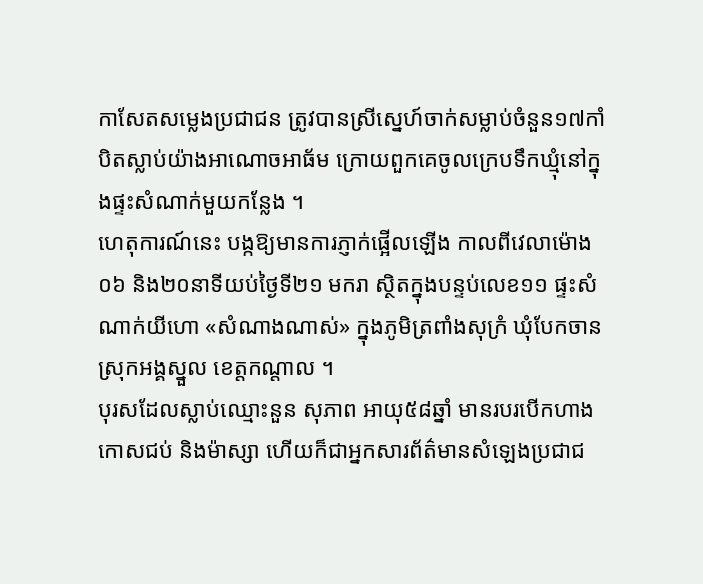កាសែតសម្លេងប្រជាជន ត្រូវបានស្រីស្នេហ៍ចាក់សម្លាប់ចំនួន១៧កាំបិតស្លាប់យ៉ាងអាណោចអាធ័ម ក្រោយពួកគេចូលក្រេបទឹកឃ្មុំនៅក្នុងផ្ទះសំណាក់មួយកន្លែង ។
ហេតុការណ៍នេះ បង្កឱ្យមានការភ្ញាក់ផ្អើលឡើង កាលពីវេលាម៉ោង០៦ និង២០នាទីយប់ថ្ងៃទី២១ មករា ស្ថិតក្នុងបន្ទប់លេខ១១ ផ្ទះសំណាក់យីហោ «សំណាងណាស់» ក្នុងភូមិត្រពាំងសុក្រំ ឃុំបែកចាន ស្រុកអង្គស្នួល ខេត្តកណ្ដាល ។
បុរសដែលស្លាប់ឈ្មោះនួន សុភាព អាយុ៥៨ឆ្នាំ មានរបរបើកហាងកោសជប់ និងម៉ាស្សា ហើយក៏ជាអ្នកសារព័ត៌មានសំឡេងប្រជាជ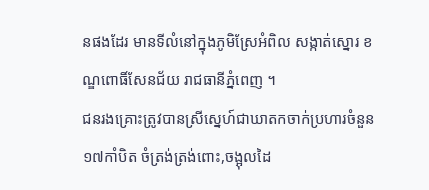នផងដែរ មានទីលំនៅក្នុងភូមិស្រែអំពិល សង្កាត់ស្នោរ ខណ្ឌពោធិ៍សែនជ័យ រាជធានីភ្នំពេញ ។
ជនរងគ្រោះត្រូវបានស្រីស្នេហ៍ជាឃាតកចាក់ប្រហារចំនួន១៧កាំបិត ចំត្រង់ត្រង់ពោះ,ចង្អុលដៃ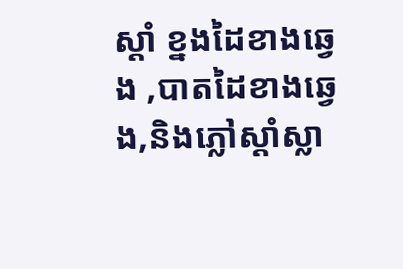ស្ដាំ ខ្នងដៃខាងឆ្វេង ,បាតដៃខាងឆ្វេង,និងភ្លៅស្ដាំស្លា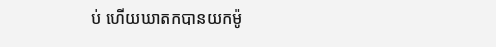ប់ ហើយឃាតកបានយកម៉ូ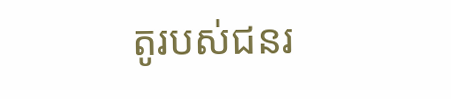តូរបស់ជនរ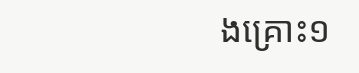ងគ្រោះ១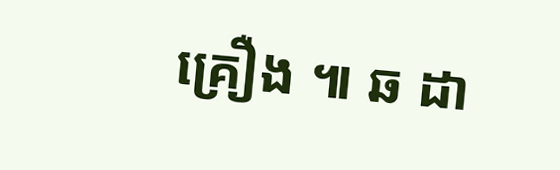គ្រឿង ៕ ឆ ដា